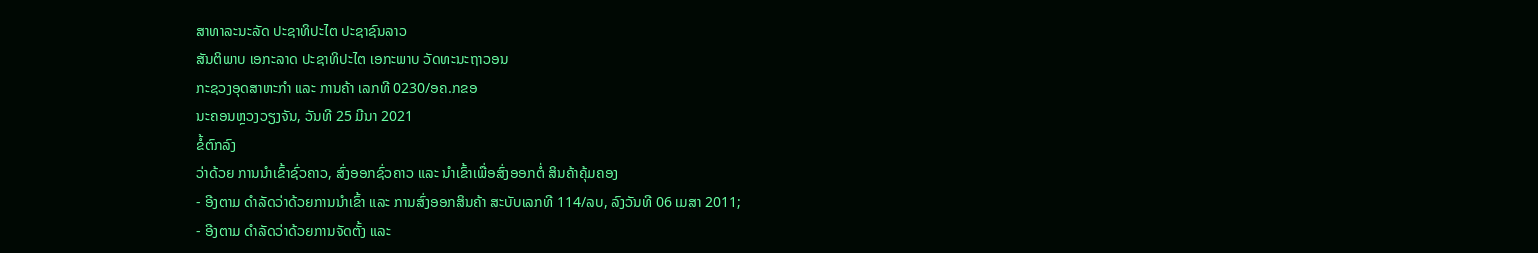ສາທາລະນະລັດ ປະຊາທິປະໄຕ ປະຊາຊົນລາວ
ສັນຕິພາບ ເອກະລາດ ປະຊາທິປະໄຕ ເອກະພາບ ວັດທະນະຖາວອນ
ກະຊວງອຸດສາຫະກຳ ແລະ ການຄ້າ ເລກທີ 0230/ອຄ.ກຂອ
ນະຄອນຫຼວງວຽງຈັນ, ວັນທີ 25 ມີນາ 2021
ຂໍ້ຕົກລົງ
ວ່າດ້ວຍ ການນຳເຂົ້າຊົ່ວຄາວ, ສົ່ງອອກຊົ່ວຄາວ ແລະ ນຳເຂົ້າເພື່ອສົ່ງອອກຕໍ່ ສິນຄ້າຄຸ້ມຄອງ
- ອີງຕາມ ດຳລັດວ່າດ້ວຍການນຳເຂົ້າ ແລະ ການສົ່ງອອກສິນຄ້າ ສະບັບເລກທີ 114/ລບ, ລົງວັນທີ 06 ເມສາ 2011;
- ອີງຕາມ ດຳລັດວ່າດ້ວຍການຈັດຕັ້ງ ແລະ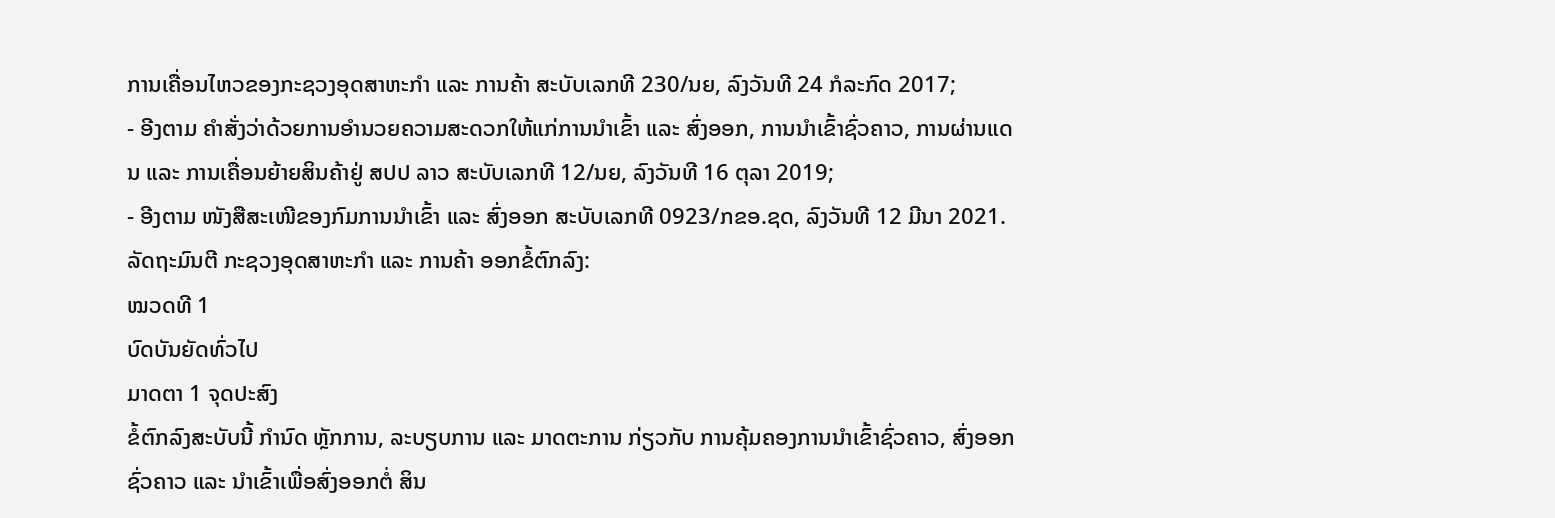ການເຄື່ອນໄຫວຂອງກະຊວງອຸດສາຫະກຳ ແລະ ການຄ້າ ສະບັບເລກທີ 230/ນຍ, ລົງວັນທີ 24 ກໍລະກົດ 2017;
- ອີງຕາມ ຄຳສັ່ງວ່າດ້ວຍການອຳນວຍຄວາມສະດວກໃຫ້ແກ່ການນຳເຂົ້າ ແລະ ສົ່ງອອກ, ການນຳເຂົ້າຊົ່ວຄາວ, ການຜ່ານແດນ ແລະ ການເຄື່ອນຍ້າຍສິນຄ້າຢູ່ ສປປ ລາວ ສະບັບເລກທີ 12/ນຍ, ລົງວັນທີ 16 ຕຸລາ 2019;
- ອີງຕາມ ໜັງສືສະເໜີຂອງກົມການນຳເຂົ້າ ແລະ ສົ່ງອອກ ສະບັບເລກທີ 0923/ກຂອ.ຊດ, ລົງວັນທີ 12 ມີນາ 2021.
ລັດຖະມົນຕີ ກະຊວງອຸດສາຫະກຳ ແລະ ການຄ້າ ອອກຂໍ້ຕົກລົງ:
ໝວດທີ 1
ບົດບັນຍັດທົ່ວໄປ
ມາດຕາ 1 ຈຸດປະສົງ
ຂໍ້ຕົກລົງສະບັບນີ້ ກຳນົດ ຫຼັກການ, ລະບຽບການ ແລະ ມາດຕະການ ກ່ຽວກັບ ການຄຸ້ມຄອງການນໍາເຂົ້າຊົ່ວຄາວ, ສົ່ງອອກຊົ່ວຄາວ ແລະ ນຳເຂົ້າເພື່ອສົ່ງອອກຕໍ່ ສິນ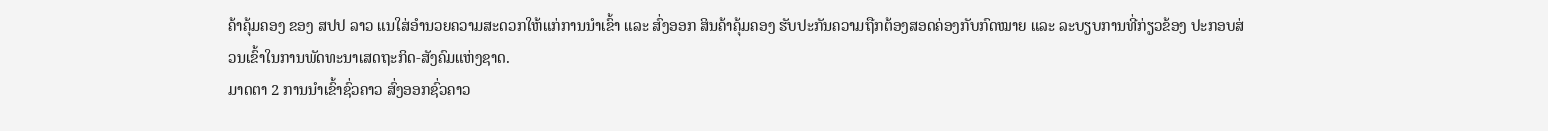ຄ້າຄຸ້ມຄອງ ຂອງ ສປປ ລາວ ແນໃສ່ອໍານວຍຄວາມສະດວກໃຫ້ແກ່ການນໍາເຂົ້າ ແລະ ສົ່ງອອກ ສິນຄ້າຄຸ້ມຄອງ ຮັບປະກັນຄວາມຖືກຕ້ອງສອດຄ່ອງກັບກົດໝາຍ ແລະ ລະບຽບການທີ່ກ່ຽວຂ້ອງ ປະກອບສ່ວນເຂົ້າໃນການພັດທະນາເສດຖະກິດ-ສັງຄົມແຫ່ງຊາດ.
ມາດຕາ 2 ການນໍາເຂົ້າຊົ່ວຄາວ ສົ່ງອອກຊົ່ວຄາວ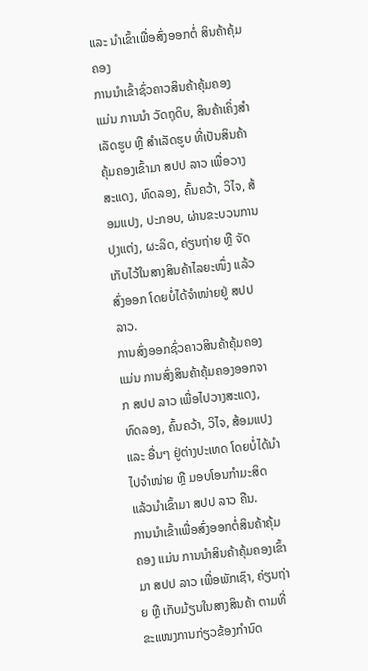ແລະ ນໍາເຂົ້າເພື່ອສົ່ງອອກຕໍ່ ສິນຄ້າຄຸ້ມຄອງ
ການນຳເຂົ້າຊົ່ວຄາວສິນຄ້າຄຸ້ມຄອງ ແມ່ນ ການນຳ ວັດຖຸດິບ, ສິນຄ້າເຄິ່ງສໍາເລັດຮູບ ຫຼື ສໍາເລັດຮູບ ທີ່ເປັນສິນຄ້າຄຸ້ມຄອງເຂົ້າມາ ສປປ ລາວ ເພື່ອວາງສະແດງ, ທົດລອງ, ຄົ້ນຄວ້າ, ວິໄຈ, ສ້ອມແປງ, ປະກອບ, ຜ່ານຂະບວນການປຸງແຕ່ງ, ຜະລິດ, ຄ່ຽນຖ່າຍ ຫຼື ຈັດເກັບໄວ້ໃນສາງສິນຄ້າໄລຍະໜຶ່ງ ແລ້ວສົ່ງອອກ ໂດຍບໍ່ໄດ້ຈຳໜ່າຍຢູ່ ສປປ ລາວ.
ການສົ່ງອອກຊົ່ວຄາວສິນຄ້າຄຸ້ມຄອງ ແມ່ນ ການສົ່ງສິນຄ້າຄຸ້ມຄອງອອກຈາກ ສປປ ລາວ ເພື່ອໄປວາງສະແດງ, ທົດລອງ, ຄົ້ນຄວ້າ, ວິໄຈ, ສ້ອມແປງ ແລະ ອື່ນໆ ຢູ່ຕ່າງປະເທດ ໂດຍບໍ່ໄດ້ນໍາໄປຈຳໜ່າຍ ຫຼື ມອບໂອນກຳມະສິດ ແລ້ວນຳເຂົ້າມາ ສປປ ລາວ ຄືນ.
ການນຳເຂົ້າເພື່ອສົ່ງອອກຕໍ່ສິນຄ້າຄຸ້ມຄອງ ແມ່ນ ການນໍາສິນຄ້າຄຸ້ມຄອງເຂົ້າມາ ສປປ ລາວ ເພື່ອພັກເຊົາ, ຄ່ຽນຖ່າຍ ຫຼື ເກັບມ້ຽນໃນສາງສິນຄ້າ ຕາມທີ່ຂະແໜງການກ່ຽວຂ້ອງກຳນົດ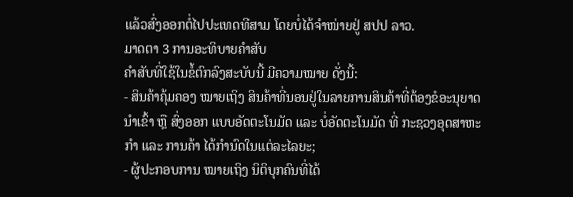ແລ້ວສົ່ງອອກຕໍ່ໄປປະເທດທີສາມ ໂດຍບໍ່ໄດ້ຈໍາໜ່າຍຢູ່ ສປປ ລາວ.
ມາດຕາ 3 ການອະທິບາຍຄໍາສັບ
ຄຳສັບທີ່ໃຊ້ໃນຂໍ້ຕົກລົງສະບັບນີ້ ມີຄວາມໝາຍ ດັ່ງນີ້:
- ສິນຄ້າຄຸ້ມຄອງ ໝາຍເຖິງ ສິນຄ້າທີ່ນອນຢູ່ໃນລາຍການສິນຄ້າທີ່ຕ້ອງຂໍອະນຸຍາດນໍາເຂົ້າ ຫຼື ສົ່ງອອກ ແບບອັດຕະໂນມັດ ແລະ ບໍ່ອັດຕະໂນມັດ ທີ່ ກະຊວງອຸດສາຫະກຳ ແລະ ການຄ້າ ໄດ້ກຳນົດໃນແຕ່ລະໄລຍະ;
- ຜູ້ປະກອບການ ໝາຍເຖິງ ນິຕິບຸກຄົນທີ່ໄດ້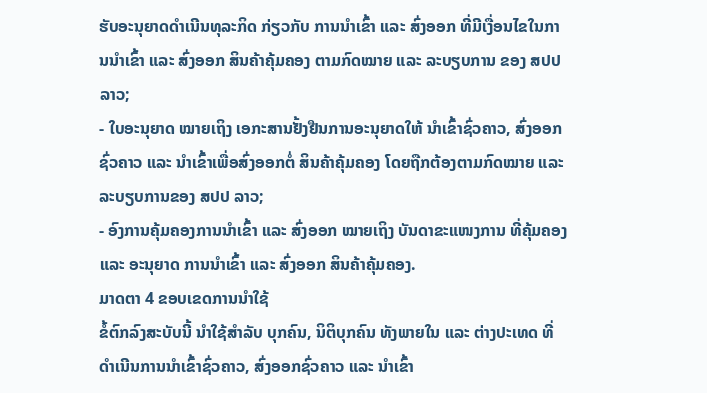ຮັບອະນຸຍາດດໍາເນີນທຸລະກິດ ກ່ຽວກັບ ການນໍາເຂົ້າ ແລະ ສົ່ງອອກ ທີ່ມີເງື່ອນໄຂໃນການນຳເຂົ້າ ແລະ ສົ່ງອອກ ສິນຄ້າຄຸ້ມຄອງ ຕາມກົດໝາຍ ແລະ ລະບຽບການ ຂອງ ສປປ ລາວ;
- ໃບອະນຸຍາດ ໝາຍເຖິງ ເອກະສານຢັ້ງຢືນການອະນຸຍາດໃຫ້ ນຳເຂົ້າຊົ່ວຄາວ, ສົ່ງອອກຊົ່ວຄາວ ແລະ ນໍາເຂົ້າເພື່ອສົ່ງອອກຕໍ່ ສິນຄ້າຄຸ້ມຄອງ ໂດຍຖືກຕ້ອງຕາມກົດໝາຍ ແລະ ລະບຽບການຂອງ ສປປ ລາວ;
- ອົງການຄຸ້ມຄອງການນຳເຂົ້າ ແລະ ສົ່ງອອກ ໝາຍເຖິງ ບັນດາຂະແໜງການ ທີ່ຄຸ້ມຄອງ ແລະ ອະນຸຍາດ ການນຳເຂົ້າ ແລະ ສົ່ງອອກ ສິນຄ້າຄຸ້ມຄອງ.
ມາດຕາ 4 ຂອບເຂດການນໍາໃຊ້
ຂໍ້ຕົກລົງສະບັບນີ້ ນຳໃຊ້ສຳລັບ ບຸກຄົນ, ນິຕິບຸກຄົນ ທັງພາຍໃນ ແລະ ຕ່າງປະເທດ ທີ່ດຳເນີນການນໍາເຂົ້າຊົ່ວຄາວ, ສົ່ງອອກຊົ່ວຄາວ ແລະ ນຳເຂົ້າ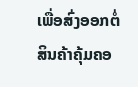ເພື່ອສົ່ງອອກຕໍ່ ສິນຄ້າຄຸ້ມຄອ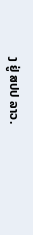ງ ຢູ່ ສປປ ລາວ.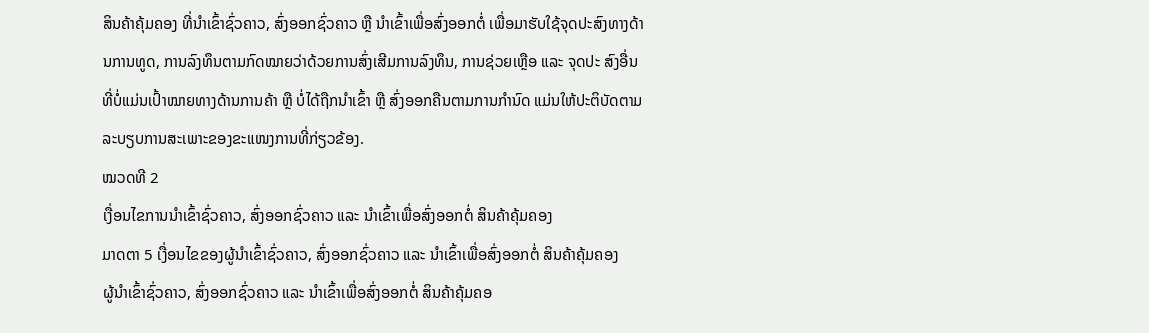ສິນຄ້າຄຸ້ມຄອງ ທີ່ນຳເຂົ້າຊົ່ວຄາວ, ສົ່ງອອກຊົ່ວຄາວ ຫຼື ນໍາເຂົ້າເພື່ອສົ່ງອອກຕໍ່ ເພື່ອມາຮັບໃຊ້ຈຸດປະສົງທາງດ້ານການທູດ, ການລົງທຶນຕາມກົດໝາຍວ່າດ້ວຍການສົ່ງເສີມການລົງທຶນ, ການຊ່ວຍເຫຼືອ ແລະ ຈຸດປະ ສົງອື່ນ ທີ່ບໍ່ແມ່ນເປົ້າໝາຍທາງດ້ານການຄ້າ ຫຼື ບໍ່ໄດ້ຖືກນໍາເຂົ້າ ຫຼື ສົ່ງອອກຄືນຕາມການກໍານົດ ແມ່ນໃຫ້ປະຕິບັດຕາມລະບຽບການສະເພາະຂອງຂະແໜງການທີ່ກ່ຽວຂ້ອງ.
ໝວດທີ 2
ເງື່ອນໄຂການນຳເຂົ້າຊົ່ວຄາວ, ສົ່ງອອກຊົ່ວຄາວ ແລະ ນໍາເຂົ້າເພື່ອສົ່ງອອກຕໍ່ ສິນຄ້າຄຸ້ມຄອງ
ມາດຕາ 5 ເງື່ອນໄຂຂອງຜູ້ນຳເຂົ້າຊົ່ວຄາວ, ສົ່ງອອກຊົ່ວຄາວ ແລະ ນໍາເຂົ້າເພື່ອສົ່ງອອກຕໍ່ ສິນຄ້າຄຸ້ມຄອງ
ຜູ້ນຳເຂົ້າຊົ່ວຄາວ, ສົ່ງອອກຊົ່ວຄາວ ແລະ ນໍາເຂົ້າເພື່ອສົ່ງອອກຕໍ່ ສິນຄ້າຄຸ້ມຄອ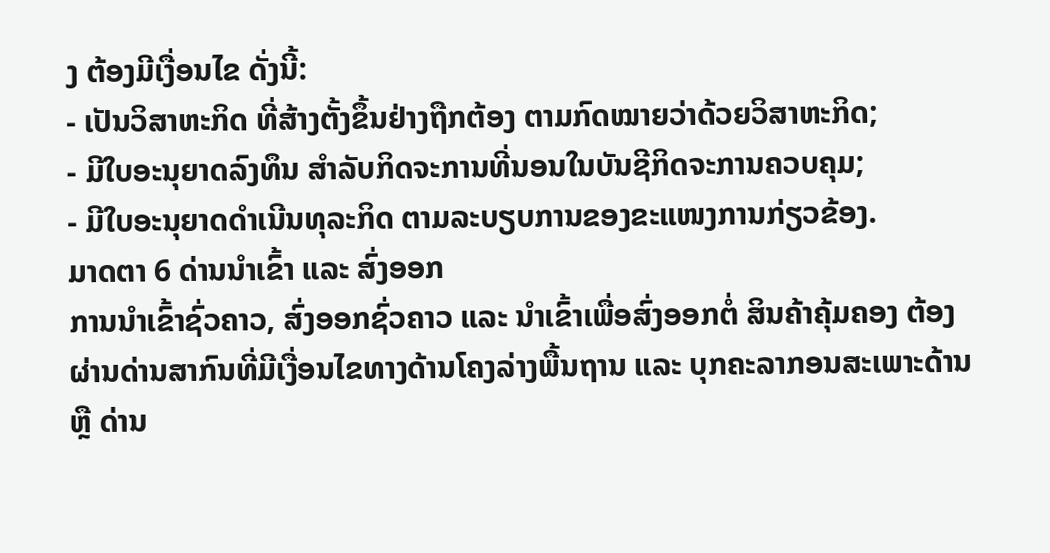ງ ຕ້ອງມີເງື່ອນໄຂ ດັ່ງນີ້:
- ເປັນວິສາຫະກິດ ທີ່ສ້າງຕັ້ງຂຶ້ນຢ່າງຖືກຕ້ອງ ຕາມກົດໝາຍວ່າດ້ວຍວິສາຫະກິດ;
- ມີໃບອະນຸຍາດລົງທຶນ ສຳລັບກິດຈະການທີ່ນອນໃນບັນຊີກິດຈະການຄວບຄຸມ;
- ມີໃບອະນຸຍາດດຳເນີນທຸລະກິດ ຕາມລະບຽບການຂອງຂະແໜງການກ່ຽວຂ້ອງ.
ມາດຕາ 6 ດ່ານນຳເຂົ້າ ແລະ ສົ່ງອອກ
ການນຳເຂົ້າຊົ່ວຄາວ, ສົ່ງອອກຊົ່ວຄາວ ແລະ ນຳເຂົ້າເພື່ອສົ່ງອອກຕໍ່ ສິນຄ້າຄຸ້ມຄອງ ຕ້ອງຜ່ານດ່ານສາກົນທີ່ມີເງື່ອນໄຂທາງດ້ານໂຄງລ່າງພື້ນຖານ ແລະ ບຸກຄະລາກອນສະເພາະດ້ານ ຫຼື ດ່ານ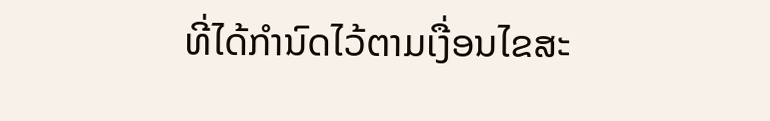ທີ່ໄດ້ກໍານົດໄວ້ຕາມເງື່ອນໄຂສະ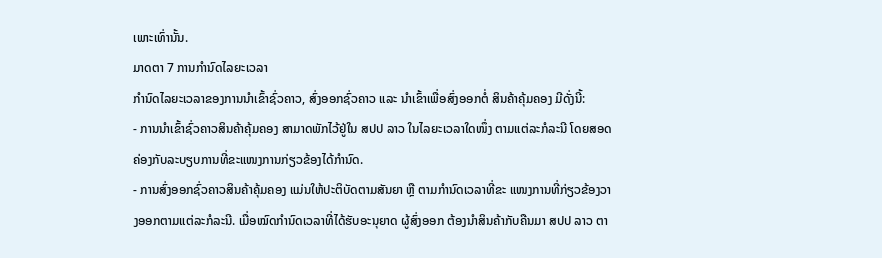ເພາະເທົ່ານັ້ນ.
ມາດຕາ 7 ການກຳນົດໄລຍະເວລາ
ກຳນົດໄລຍະເວລາຂອງການນຳເຂົ້າຊົ່ວຄາວ, ສົ່ງອອກຊົ່ວຄາວ ແລະ ນຳເຂົ້າເພື່ອສົ່ງອອກຕໍ່ ສິນຄ້າຄຸ້ມຄອງ ມີດັ່ງນີ້:
- ການນໍາເຂົ້າຊົ່ວຄາວສິນຄ້າຄຸ້ມຄອງ ສາມາດພັກໄວ້ຢູ່ໃນ ສປປ ລາວ ໃນໄລຍະເວລາໃດໜຶ່ງ ຕາມແຕ່ລະກໍລະນີ ໂດຍສອດຄ່ອງກັບລະບຽບການທີ່ຂະແໜງການກ່ຽວຂ້ອງໄດ້ກໍານົດ.
- ການສົ່ງອອກຊົ່ວຄາວສິນຄ້າຄຸ້ມຄອງ ແມ່ນໃຫ້ປະຕິບັດຕາມສັນຍາ ຫຼື ຕາມກໍານົດເວລາທີ່ຂະ ແໜງການທີ່ກ່ຽວຂ້ອງວາງອອກຕາມແຕ່ລະກໍລະນີ. ເມື່ອໝົດກໍານົດເວລາທີ່ໄດ້ຮັບອະນຸຍາດ ຜູ້ສົ່ງອອກ ຕ້ອງນໍາສິນຄ້າກັບຄືນມາ ສປປ ລາວ ຕາ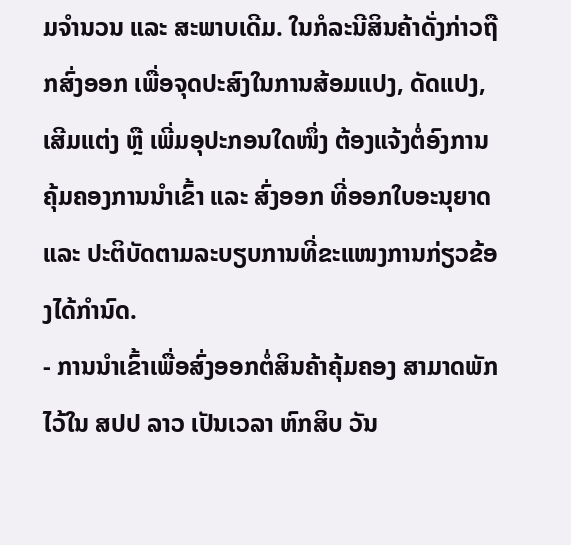ມຈໍານວນ ແລະ ສະພາບເດີມ. ໃນກໍລະນີສິນຄ້າດັ່ງກ່າວຖືກສົ່ງອອກ ເພື່ອຈຸດປະສົງໃນການສ້ອມແປງ, ດັດແປງ, ເສີມແຕ່ງ ຫຼື ເພີ່ມອຸປະກອນໃດໜຶ່ງ ຕ້ອງແຈ້ງຕໍ່ອົງການຄຸ້ມຄອງການນຳເຂົ້າ ແລະ ສົ່ງອອກ ທີ່ອອກໃບອະນຸຍາດ ແລະ ປະຕິບັດຕາມລະບຽບການທີ່ຂະແໜງການກ່ຽວຂ້ອງໄດ້ກໍານົດ.
- ການນໍາເຂົ້າເພື່ອສົ່ງອອກຕໍ່ສິນຄ້າຄຸ້ມຄອງ ສາມາດພັກໄວ້ໃນ ສປປ ລາວ ເປັນເວລາ ຫົກສິບ ວັນ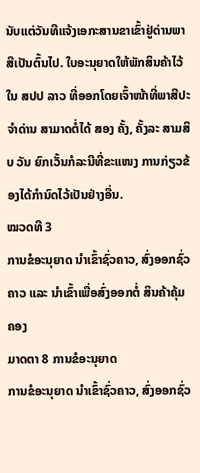ນັບແຕ່ວັນທີແຈ້ງເອກະສານຂາເຂົ້າຢູ່ດ່ານພາສີເປັນຕົ້ນໄປ. ໃບອະນຸຍາດໃຫ້ພັກສິນຄ້າໄວ້ໃນ ສປປ ລາວ ທີ່ອອກໂດຍເຈົ້າໜ້າທີ່ພາສີປະຈໍາດ່ານ ສາມາດຕໍ່ໄດ້ ສອງ ຄັ້ງ, ຄັ້ງລະ ສາມສິບ ວັນ ຍົກເວັ້ນກໍລະນີທີ່ຂະແໜງ ການກ່ຽວຂ້ອງໄດ້ກຳນົດໄວ້ເປັນຢ່າງອື່ນ.
ໝວດທີ 3
ການຂໍອະນຸຍາດ ນໍາເຂົ້າຊົ່ວຄາວ, ສົ່ງອອກຊົ່ວຄາວ ແລະ ນຳເຂົ້າເພື່ອສົ່ງອອກຕໍ່ ສິນຄ້າຄຸ້ມຄອງ
ມາດຕາ 8 ການຂໍອະນຸຍາດ
ການຂໍອະນຸຍາດ ນໍາເຂົ້າຊົ່ວຄາວ, ສົ່ງອອກຊົ່ວ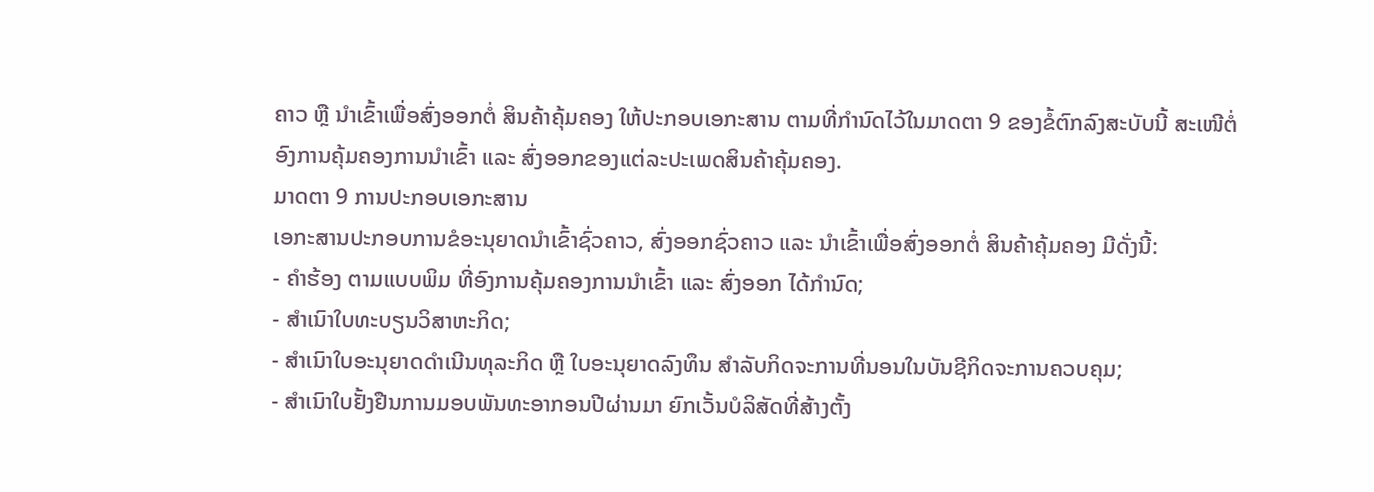ຄາວ ຫຼື ນໍາເຂົ້າເພື່ອສົ່ງອອກຕໍ່ ສິນຄ້າຄຸ້ມຄອງ ໃຫ້ປະກອບເອກະສານ ຕາມທີ່ກຳນົດໄວ້ໃນມາດຕາ 9 ຂອງຂໍ້ຕົກລົງສະບັບນີ້ ສະເໜີຕໍ່ອົງການຄຸ້ມຄອງການນໍາເຂົ້າ ແລະ ສົ່ງອອກຂອງແຕ່ລະປະເພດສິນຄ້າຄຸ້ມຄອງ.
ມາດຕາ 9 ການປະກອບເອກະສານ
ເອກະສານປະກອບການຂໍອະນຸຍາດນໍາເຂົ້າຊົ່ວຄາວ, ສົ່ງອອກຊົ່ວຄາວ ແລະ ນໍາເຂົ້າເພື່ອສົ່ງອອກຕໍ່ ສິນຄ້າຄຸ້ມຄອງ ມີດັ່ງນີ້:
- ຄໍາຮ້ອງ ຕາມແບບພິມ ທີ່ອົງການຄຸ້ມຄອງການນຳເຂົ້າ ແລະ ສົ່ງອອກ ໄດ້ກຳນົດ;
- ສໍາເນົາໃບທະບຽນວິສາຫະກິດ;
- ສໍາເນົາໃບອະນຸຍາດດໍາເນີນທຸລະກິດ ຫຼື ໃບອະນຸຍາດລົງທຶນ ສໍາລັບກິດຈະການທີ່ນອນໃນບັນຊີກິດຈະການຄວບຄຸມ;
- ສໍາເນົາໃບຢັ້ງຢືນການມອບພັນທະອາກອນປີຜ່ານມາ ຍົກເວັ້ນບໍລິສັດທີ່ສ້າງຕັ້ງ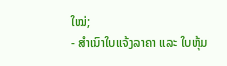ໃໝ່;
- ສໍາເນົາໃບແຈ້ງລາຄາ ແລະ ໃບຫຸ້ມ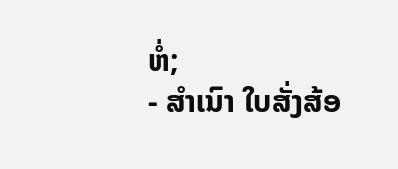ຫໍ່;
- ສຳເນົາ ໃບສັ່ງສ້ອ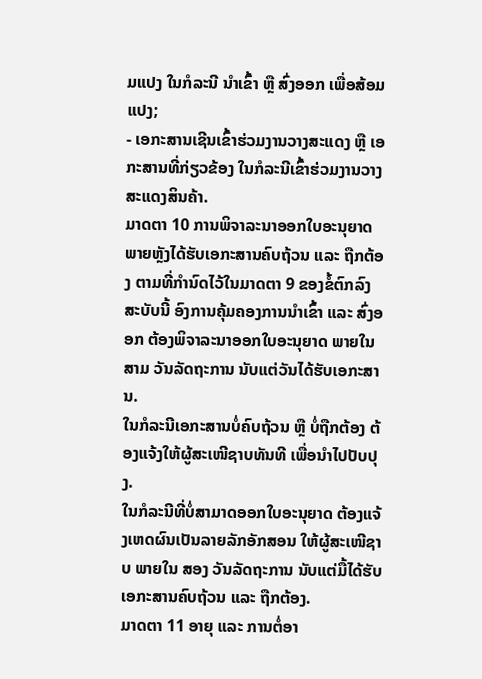ມແປງ ໃນກໍລະນີ ນຳເຂົ້າ ຫຼື ສົ່ງອອກ ເພື່ອສ້ອມແປງ;
- ເອກະສານເຊີນເຂົ້າຮ່ວມງານວາງສະແດງ ຫຼື ເອກະສານທີ່ກ່ຽວຂ້ອງ ໃນກໍລະນີເຂົ້າຮ່ວມງານວາງ ສະແດງສິນຄ້າ.
ມາດຕາ 10 ການພິຈາລະນາອອກໃບອະນຸຍາດ
ພາຍຫຼັງໄດ້ຮັບເອກະສານຄົບຖ້ວນ ແລະ ຖືກຕ້ອງ ຕາມທີ່ກຳນົດໄວ້ໃນມາດຕາ 9 ຂອງຂໍ້ຕົກລົງສະບັບນີ້ ອົງການຄຸ້ມຄອງການນຳເຂົ້າ ແລະ ສົ່ງອອກ ຕ້ອງພິຈາລະນາອອກໃບອະນຸຍາດ ພາຍໃນ ສາມ ວັນລັດຖະການ ນັບແຕ່ວັນໄດ້ຮັບເອກະສານ.
ໃນກໍລະນີເອກະສານບໍ່ຄົບຖ້ວນ ຫຼື ບໍ່ຖືກຕ້ອງ ຕ້ອງແຈ້ງໃຫ້ຜູ້ສະເໜີຊາບທັນທີ ເພື່ອນຳໄປປັບປຸງ.
ໃນກໍລະນີທີ່ບໍ່ສາມາດອອກໃບອະນຸຍາດ ຕ້ອງແຈ້ງເຫດຜົນເປັນລາຍລັກອັກສອນ ໃຫ້ຜູ້ສະເໜີຊາບ ພາຍໃນ ສອງ ວັນລັດຖະການ ນັບແຕ່ມື້ໄດ້ຮັບເອກະສານຄົບຖ້ວນ ແລະ ຖືກຕ້ອງ.
ມາດຕາ 11 ອາຍຸ ແລະ ການຕໍ່ອາ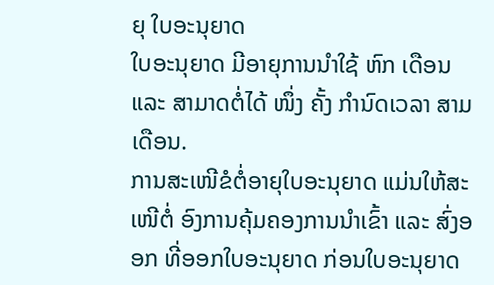ຍຸ ໃບອະນຸຍາດ
ໃບອະນຸຍາດ ມີອາຍຸການນຳໃຊ້ ຫົກ ເດືອນ ແລະ ສາມາດຕໍ່ໄດ້ ໜຶ່ງ ຄັ້ງ ກຳນົດເວລາ ສາມ ເດືອນ.
ການສະເໜີຂໍຕໍ່ອາຍຸໃບອະນຸຍາດ ແມ່ນໃຫ້ສະເໜີຕໍ່ ອົງການຄຸ້ມຄອງການນຳເຂົ້າ ແລະ ສົ່ງອອກ ທີ່ອອກໃບອະນຸຍາດ ກ່ອນໃບອະນຸຍາດ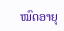ໝົດອາຍຸ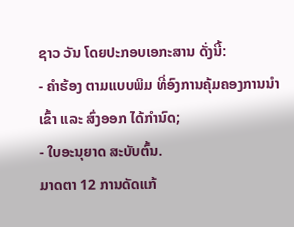ຊາວ ວັນ ໂດຍປະກອບເອກະສານ ດັ່ງນີ້:
- ຄຳຮ້ອງ ຕາມແບບພິມ ທີ່ອົງການຄຸ້ມຄອງການນຳເຂົ້າ ແລະ ສົ່ງອອກ ໄດ້ກຳນົດ;
- ໃບອະນຸຍາດ ສະບັບຕົ້ນ.
ມາດຕາ 12 ການດັດແກ້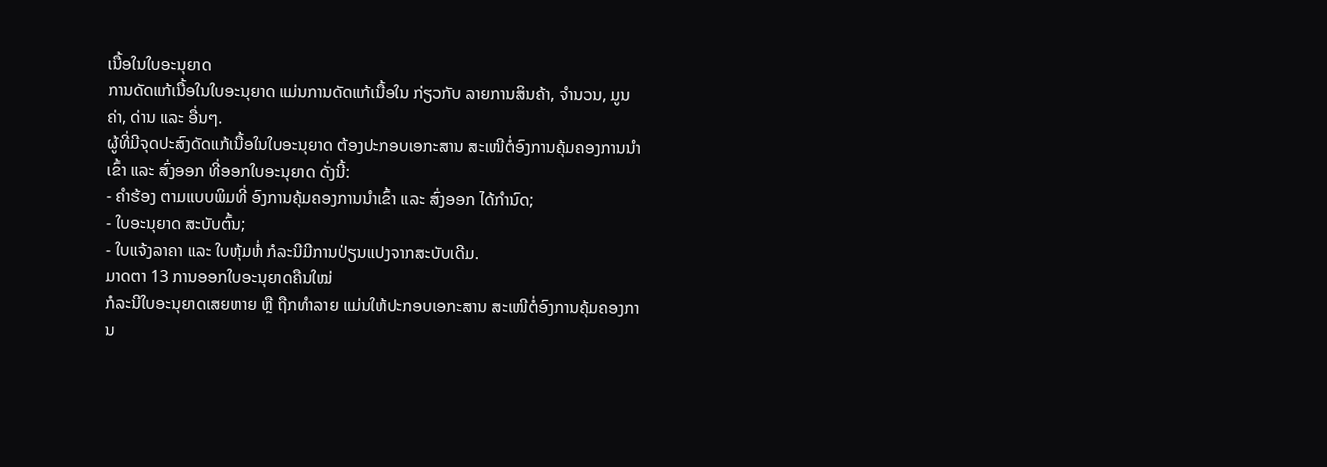ເນື້ອໃນໃບອະນຸຍາດ
ການດັດແກ້ເນື້ອໃນໃບອະນຸຍາດ ແມ່ນການດັດແກ້ເນື້ອໃນ ກ່ຽວກັບ ລາຍການສິນຄ້າ, ຈຳນວນ, ມູນຄ່າ, ດ່ານ ແລະ ອື່ນໆ.
ຜູ້ທີ່ມີຈຸດປະສົງດັດແກ້ເນື້ອໃນໃບອະນຸຍາດ ຕ້ອງປະກອບເອກະສານ ສະເໜີຕໍ່ອົງການຄຸ້ມຄອງການນຳເຂົ້າ ແລະ ສົ່ງອອກ ທີ່ອອກໃບອະນຸຍາດ ດັ່ງນີ້:
- ຄຳຮ້ອງ ຕາມແບບພິມທີ່ ອົງການຄຸ້ມຄອງການນຳເຂົ້າ ແລະ ສົ່ງອອກ ໄດ້ກຳນົດ;
- ໃບອະນຸຍາດ ສະບັບຕົ້ນ;
- ໃບແຈ້ງລາຄາ ແລະ ໃບຫຸ້ມຫໍ່ ກໍລະນີມີການປ່ຽນແປງຈາກສະບັບເດີມ.
ມາດຕາ 13 ການອອກໃບອະນຸຍາດຄືນໃໝ່
ກໍລະນີໃບອະນຸຍາດເສຍຫາຍ ຫຼື ຖືກທໍາລາຍ ແມ່ນໃຫ້ປະກອບເອກະສານ ສະເໜີຕໍ່ອົງການຄຸ້ມຄອງການ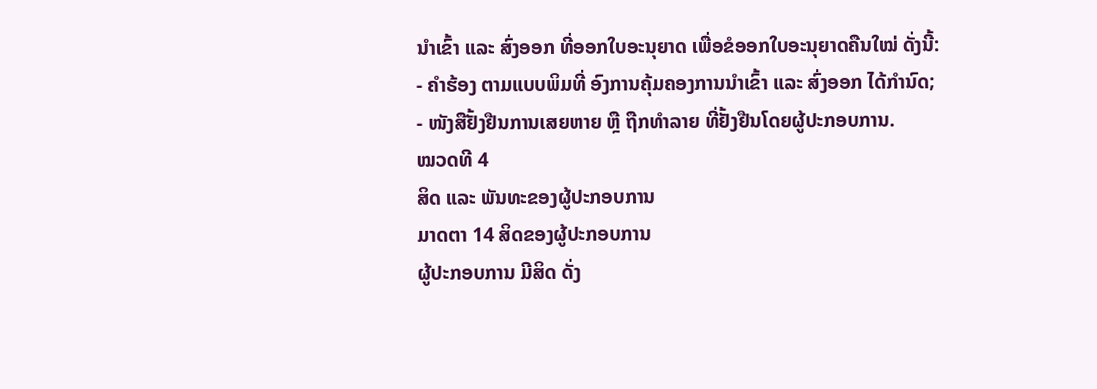ນຳເຂົ້າ ແລະ ສົ່ງອອກ ທີ່ອອກໃບອະນຸຍາດ ເພື່ອຂໍອອກໃບອະນຸຍາດຄືນໃໝ່ ດັ່ງນີ້:
- ຄຳຮ້ອງ ຕາມແບບພິມທີ່ ອົງການຄຸ້ມຄອງການນຳເຂົ້າ ແລະ ສົ່ງອອກ ໄດ້ກຳນົດ;
- ໜັງສືຢັ້ງຢືນການເສຍຫາຍ ຫຼື ຖືກທຳລາຍ ທີ່ຢັ້ງຢືນໂດຍຜູ້ປະກອບການ.
ໝວດທີ 4
ສິດ ແລະ ພັນທະຂອງຜູ້ປະກອບການ
ມາດຕາ 14 ສິດຂອງຜູ້ປະກອບການ
ຜູ້ປະກອບການ ມີສິດ ດັ່ງ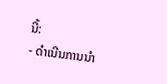ນີ້:
- ດໍາເນີນການນຳ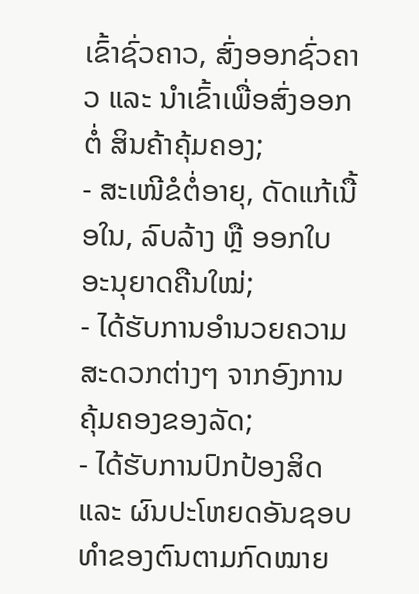ເຂົ້າຊົ່ວຄາວ, ສົ່ງອອກຊົ່ວຄາວ ແລະ ນໍາເຂົ້າເພື່ອສົ່ງອອກຕໍ່ ສິນຄ້າຄຸ້ມຄອງ;
- ສະເໜີຂໍຕໍ່ອາຍຸ, ດັດແກ້ເນື້ອໃນ, ລົບລ້າງ ຫຼື ອອກໃບອະນຸຍາດຄືນໃໝ່;
- ໄດ້ຮັບການອຳນວຍຄວາມສະດວກຕ່າງໆ ຈາກອົງການຄຸ້ມຄອງຂອງລັດ;
- ໄດ້ຮັບການປົກປ້ອງສິດ ແລະ ຜົນປະໂຫຍດອັນຊອບທຳຂອງຕົນຕາມກົດໝາຍ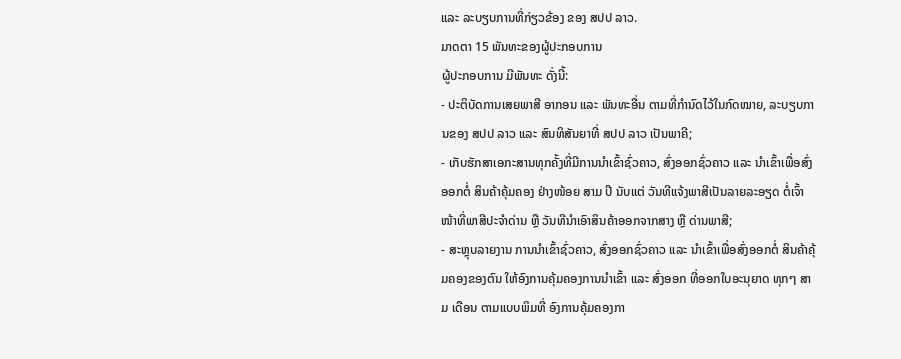ແລະ ລະບຽບການທີ່ກ່ຽວຂ້ອງ ຂອງ ສປປ ລາວ.
ມາດຕາ 15 ພັນທະຂອງຜູ້ປະກອບການ
ຜູ້ປະກອບການ ມີພັນທະ ດັ່ງນີ້:
- ປະຕິບັດການເສຍພາສີ ອາກອນ ແລະ ພັນທະອື່ນ ຕາມທີ່ກຳນົດໄວ້ໃນກົດໝາຍ, ລະບຽບການຂອງ ສປປ ລາວ ແລະ ສົນທິສັນຍາທີ່ ສປປ ລາວ ເປັນພາຄີ;
- ເກັບຮັກສາເອກະສານທຸກຄັ້ງທີ່ມີການນຳເຂົ້າຊົ່ວຄາວ, ສົ່ງອອກຊົ່ວຄາວ ແລະ ນໍາເຂົ້າເພື່ອສົ່ງອອກຕໍ່ ສິນຄ້າຄຸ້ມຄອງ ຢ່າງໜ້ອຍ ສາມ ປີ ນັບແຕ່ ວັນທີແຈ້ງພາສີເປັນລາຍລະອຽດ ຕໍ່ເຈົ້າໜ້າທີ່ພາສີປະຈໍາດ່ານ ຫຼື ວັນທີນໍາເອົາສິນຄ້າອອກຈາກສາງ ຫຼື ດ່ານພາສີ;
- ສະຫຼຸບລາຍງານ ການນຳເຂົ້າຊົ່ວຄາວ, ສົ່ງອອກຊົ່ວຄາວ ແລະ ນໍາເຂົ້າເພື່ອສົ່ງອອກຕໍ່ ສິນຄ້າຄຸ້ມຄອງຂອງຕົນ ໃຫ້ອົງການຄຸ້ມຄອງການນຳເຂົ້າ ແລະ ສົ່ງອອກ ທີ່ອອກໃບອະນຸຍາດ ທຸກໆ ສາມ ເດືອນ ຕາມແບບພິມທີ່ ອົງການຄຸ້ມຄອງກາ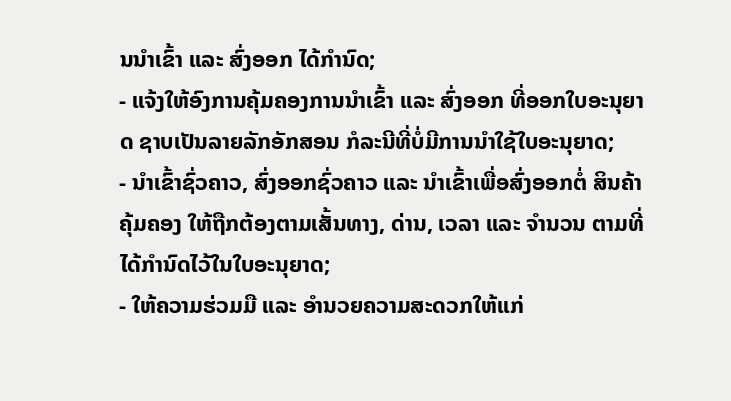ນນຳເຂົ້າ ແລະ ສົ່ງອອກ ໄດ້ກຳນົດ;
- ແຈ້ງໃຫ້ອົງການຄຸ້ມຄອງການນຳເຂົ້າ ແລະ ສົ່ງອອກ ທີ່ອອກໃບອະນຸຍາດ ຊາບເປັນລາຍລັກອັກສອນ ກໍລະນີທີ່ບໍ່ມີການນຳໃຊ້ໃບອະນຸຍາດ;
- ນຳເຂົ້າຊົ່ວຄາວ, ສົ່ງອອກຊົ່ວຄາວ ແລະ ນໍາເຂົ້າເພື່ອສົ່ງອອກຕໍ່ ສິນຄ້າຄຸ້ມຄອງ ໃຫ້ຖືກຕ້ອງຕາມເສັ້ນທາງ, ດ່ານ, ເວລາ ແລະ ຈໍານວນ ຕາມທີ່ໄດ້ກໍານົດໄວ້ໃນໃບອະນຸຍາດ;
- ໃຫ້ຄວາມຮ່ວມມື ແລະ ອຳນວຍຄວາມສະດວກໃຫ້ແກ່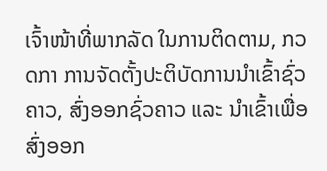ເຈົ້າໜ້າທີ່ພາກລັດ ໃນການຕິດຕາມ, ກວດກາ ການຈັດຕັ້ງປະຕິບັດການນໍາເຂົ້າຊົ່ວຄາວ, ສົ່ງອອກຊົ່ວຄາວ ແລະ ນໍາເຂົ້າເພື່ອສົ່ງອອກ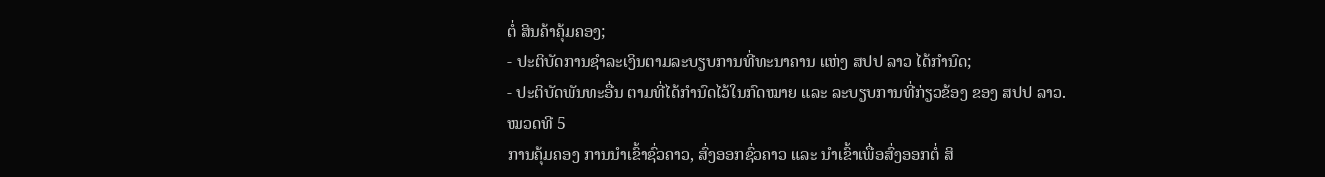ຕໍ່ ສິນຄ້າຄຸ້ມຄອງ;
- ປະຕິບັດການຊໍາລະເງິນຕາມລະບຽບການທີ່ທະນາຄານ ແຫ່ງ ສປປ ລາວ ໄດ້ກໍານົດ;
- ປະຕິບັດພັນທະອື່ນ ຕາມທີ່ໄດ້ກໍານົດໄວ້ໃນກົດໝາຍ ແລະ ລະບຽບການທີ່ກ່ຽວຂ້ອງ ຂອງ ສປປ ລາວ.
ໝວດທີ 5
ການຄຸ້ມຄອງ ການນໍາເຂົ້າຊົ່ວຄາວ, ສົ່ງອອກຊົ່ວຄາວ ແລະ ນໍາເຂົ້າເພື່ອສົ່ງອອກຕໍ່ ສິ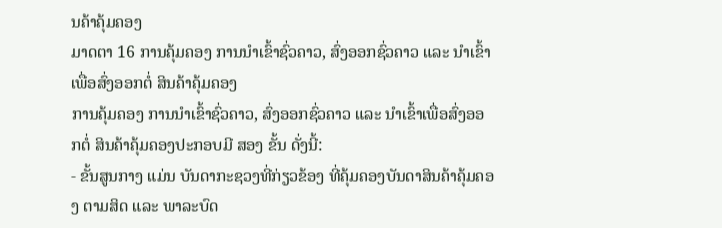ນຄ້າຄຸ້ມຄອງ
ມາດຕາ 16 ການຄຸ້ມຄອງ ການນໍາເຂົ້າຊົ່ວຄາວ, ສົ່ງອອກຊົ່ວຄາວ ແລະ ນໍາເຂົ້າເພື່ອສົ່ງອອກຕໍ່ ສິນຄ້າຄຸ້ມຄອງ
ການຄຸ້ມຄອງ ການນໍາເຂົ້າຊົ່ວຄາວ, ສົ່ງອອກຊົ່ວຄາວ ແລະ ນໍາເຂົ້າເພື່ອສົ່ງອອກຕໍ່ ສິນຄ້າຄຸ້ມຄອງປະກອບມີ ສອງ ຂັ້ນ ດັ່ງນີ້:
- ຂັ້ນສູນກາງ ແມ່ນ ບັນດາກະຊວງທີ່ກ່ຽວຂ້ອງ ທີ່ຄຸ້ມຄອງບັນດາສິນຄ້າຄຸ້ມຄອງ ຕາມສິດ ແລະ ພາລະບົດ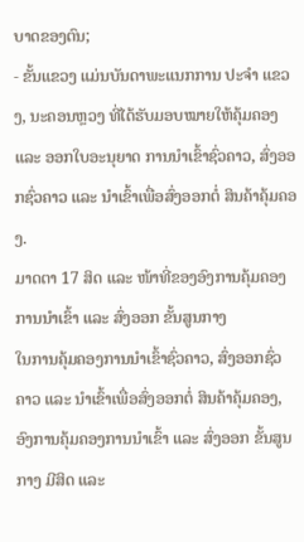ບາດຂອງຕົນ;
- ຂັ້ນແຂວງ ແມ່ນບັນດາພະແນກການ ປະຈໍາ ແຂວງ, ນະຄອນຫຼວງ ທີ່ໄດ້ຮັບມອບໝາຍໃຫ້ຄຸ້ມຄອງ ແລະ ອອກໃບອະນຸຍາດ ການນໍາເຂົ້າຊົ່ວຄາວ, ສົ່ງອອກຊົ່ວຄາວ ແລະ ນໍາເຂົ້າເພື່ອສົ່ງອອກຕໍ່ ສິນຄ້າຄຸ້ມຄອງ.
ມາດຕາ 17 ສິດ ແລະ ໜ້າທີ່ຂອງອົງການຄຸ້ມຄອງການນຳເຂົ້າ ແລະ ສົ່ງອອກ ຂັ້ນສູນກາງ
ໃນການຄຸ້ມຄອງການນໍາເຂົ້າຊົ່ວຄາວ, ສົ່ງອອກຊົ່ວຄາວ ແລະ ນໍາເຂົ້າເພື່ອສົ່ງອອກຕໍ່ ສິນຄ້າຄຸ້ມຄອງ,ອົງການຄຸ້ມຄອງການນຳເຂົ້າ ແລະ ສົ່ງອອກ ຂັ້ນສູນກາງ ມີສິດ ແລະ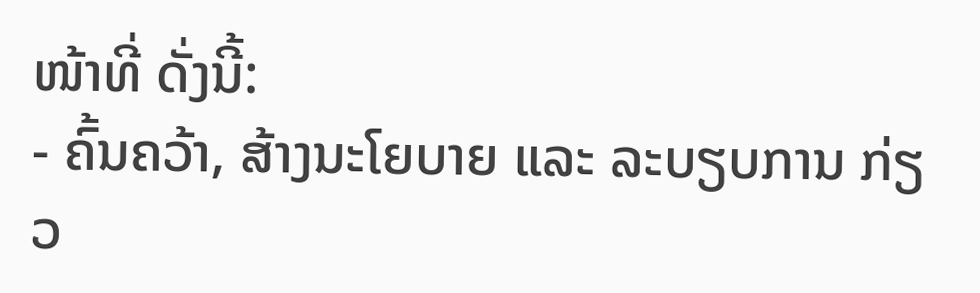ໜ້າທີ່ ດັ່ງນີ້:
- ຄົ້ນຄວ້າ, ສ້າງນະໂຍບາຍ ແລະ ລະບຽບການ ກ່ຽວ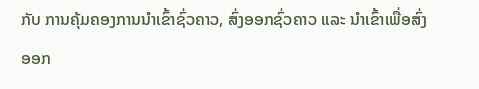ກັບ ການຄຸ້ມຄອງການນຳເຂົ້າຊົ່ວຄາວ, ສົ່ງອອກຊົ່ວຄາວ ແລະ ນໍາເຂົ້າເພື່ອສົ່ງອອກ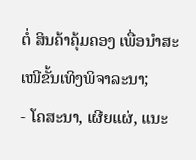ຕໍ່ ສິນຄ້າຄຸ້ມຄອງ ເພື່ອນໍາສະເໜີຂັ້ນເທິງພິຈາລະນາ;
- ໂຄສະນາ, ເຜີຍແຜ່, ແນະ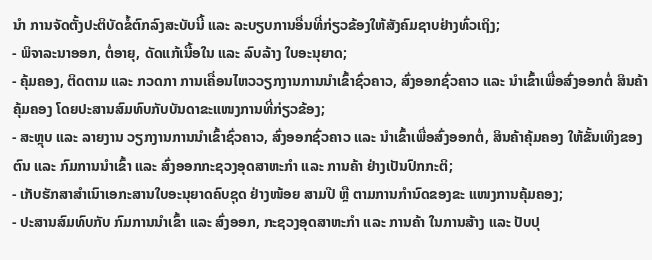ນຳ ການຈັດຕັ້ງປະຕິບັດຂໍ້ຕົກລົງສະບັບນີ້ ແລະ ລະບຽບການອື່ນທີ່ກ່ຽວຂ້ອງໃຫ້ສັງຄົມຊາບຢ່າງທົ່ວເຖິງ;
- ພິຈາລະນາອອກ, ຕໍ່ອາຍຸ, ດັດແກ້ເນື້ອໃນ ແລະ ລົບລ້າງ ໃບອະນຸຍາດ;
- ຄຸ້ມຄອງ, ຕິດຕາມ ແລະ ກວດກາ ການເຄື່ອນໄຫວວຽກງານການນຳເຂົ້າຊົ່ວຄາວ, ສົ່ງອອກຊົ່ວຄາວ ແລະ ນໍາເຂົ້າເພື່ອສົ່ງອອກຕໍ່ ສິນຄ້າຄຸ້ມຄອງ ໂດຍປະສານສົມທົບກັບບັນດາຂະແໜງການທີ່ກ່ຽວຂ້ອງ;
- ສະຫຼຸບ ແລະ ລາຍງານ ວຽກງານການນຳເຂົ້າຊົ່ວຄາວ, ສົ່ງອອກຊົ່ວຄາວ ແລະ ນໍາເຂົ້າເພື່ອສົ່ງອອກຕໍ່, ສິນຄ້າຄຸ້ມຄອງ ໃຫ້ຂັ້ນເທິງຂອງຕົນ ແລະ ກົມການນຳເຂົ້າ ແລະ ສົ່ງອອກກະຊວງອຸດສາຫະກໍາ ແລະ ການຄ້າ ຢ່າງເປັນປົກກະຕິ;
- ເກັບຮັກສາສຳເນົາເອກະສານໃບອະນຸຍາດຄົບຊຸດ ຢ່າງໜ້ອຍ ສາມປີ ຫຼື ຕາມການກຳນົດຂອງຂະ ແໜງການຄຸ້ມຄອງ;
- ປະສານສົມທົບກັບ ກົມການນຳເຂົ້າ ແລະ ສົ່ງອອກ, ກະຊວງອຸດສາຫະກຳ ແລະ ການຄ້າ ໃນການສ້າງ ແລະ ປັບປຸ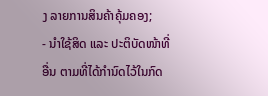ງ ລາຍການສິນຄ້າຄຸ້ມຄອງ;
- ນຳໃຊ້ສິດ ແລະ ປະຕິບັດໜ້າທີ່ອື່ນ ຕາມທີ່ໄດ້ກຳນົດໄວ້ໃນກົດ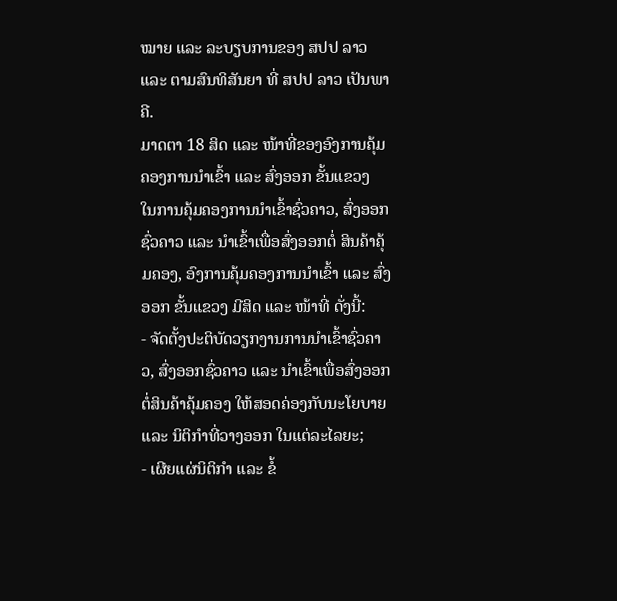ໝາຍ ແລະ ລະບຽບການຂອງ ສປປ ລາວ ແລະ ຕາມສົນທິສັນຍາ ທີ່ ສປປ ລາວ ເປັນພາຄີ.
ມາດຕາ 18 ສິດ ແລະ ໜ້າທີ່ຂອງອົງການຄຸ້ມຄອງການນຳເຂົ້າ ແລະ ສົ່ງອອກ ຂັ້ນແຂວງ
ໃນການຄຸ້ມຄອງການນໍາເຂົ້າຊົ່ວຄາວ, ສົ່ງອອກຊົ່ວຄາວ ແລະ ນໍາເຂົ້າເພື່ອສົ່ງອອກຕໍ່ ສິນຄ້າຄຸ້ມຄອງ, ອົງການຄຸ້ມຄອງການນຳເຂົ້າ ແລະ ສົ່ງອອກ ຂັ້ນແຂວງ ມີສິດ ແລະ ໜ້າທີ່ ດັ່ງນີ້:
- ຈັດຕັ້ງປະຕິບັດວຽກງານການນຳເຂົ້າຊົ່ວຄາວ, ສົ່ງອອກຊົ່ວຄາວ ແລະ ນໍາເຂົ້າເພື່ອສົ່ງອອກຕໍ່ສິນຄ້າຄຸ້ມຄອງ ໃຫ້ສອດຄ່ອງກັບນະໂຍບາຍ ແລະ ນິຕິກໍາທີ່ວາງອອກ ໃນແຕ່ລະໄລຍະ;
- ເຜີຍແຜ່ນິຕິກຳ ແລະ ຂໍ້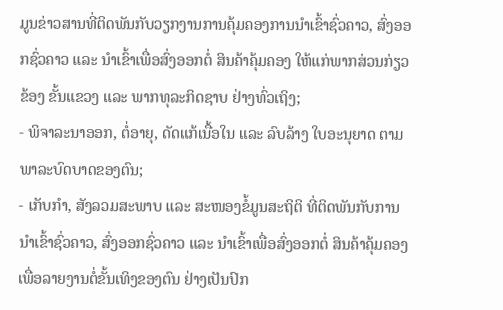ມູນຂ່າວສານທີ່ຕິດພັນກັບວຽກງານການຄຸ້ມຄອງການນຳເຂົ້າຊົ່ວຄາວ, ສົ່ງອອກຊົ່ວຄາວ ແລະ ນໍາເຂົ້າເພື່ອສົ່ງອອກຕໍ່ ສິນຄ້າຄຸ້ມຄອງ ໃຫ້ແກ່ພາກສ່ວນກ່ຽວຂ້ອງ ຂັ້ນແຂວງ ແລະ ພາກທຸລະກິດຊາບ ຢ່າງທົ່ວເຖິງ;
- ພິຈາລະນາອອກ, ຕໍ່ອາຍຸ, ດັດແກ້ເນື້ອໃນ ແລະ ລົບລ້າງ ໃບອະນຸຍາດ ຕາມພາລະບົດບາດຂອງຕົນ;
- ເກັບກໍາ, ສັງລວມສະພາບ ແລະ ສະໜອງຂໍ້ມູນສະຖິຕິ ທີ່ຕິດພັນກັບການນໍາເຂົ້າຊົ່ວຄາວ, ສົ່ງອອກຊົ່ວຄາວ ແລະ ນໍາເຂົ້າເພື່ອສົ່ງອອກຕໍ່ ສິນຄ້າຄຸ້ມຄອງ ເພື່ອລາຍງານຕໍ່ຂັ້ນເທິງຂອງຕົນ ຢ່າງເປັນປົກ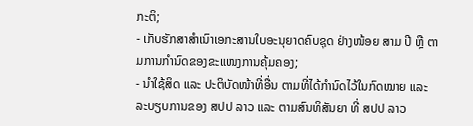ກະຕິ;
- ເກັບຮັກສາສຳເນົາເອກະສານໃບອະນຸຍາດຄົບຊຸດ ຢ່າງໜ້ອຍ ສາມ ປີ ຫຼື ຕາມການກໍານົດຂອງຂະແໜງການຄຸ້ມຄອງ;
- ນຳໃຊ້ສິດ ແລະ ປະຕິບັດໜ້າທີ່ອື່ນ ຕາມທີ່ໄດ້ກຳນົດໄວ້ໃນກົດໝາຍ ແລະ ລະບຽບການຂອງ ສປປ ລາວ ແລະ ຕາມສົນທິສັນຍາ ທີ່ ສປປ ລາວ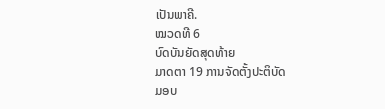ເປັນພາຄີ.
ໝວດທີ 6
ບົດບັນຍັດສຸດທ້າຍ
ມາດຕາ 19 ການຈັດຕັ້ງປະຕິບັດ
ມອບ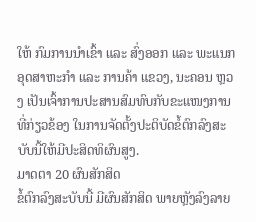ໃຫ້ ກົມການນຳເຂົ້າ ແລະ ສົ່ງອອກ ແລະ ພະແນກອຸດສາຫະກຳ ແລະ ການຄ້າ ແຂວງ, ນະຄອນ ຫຼວງ ເປັນເຈົ້າການປະສານສົມທົບກັບຂະແໜງການທີ່ກ່ຽວຂ້ອງ ໃນການຈັດຕັ້ງປະຕິບັດຂໍ້ຕົກລົງສະບັບນີ້ໃຫ້ມີປະສິດທິຜົນສູງ.
ມາດຕາ 20 ຜົນສັກສິດ
ຂໍ້ຕົກລົງສະບັບນີ້ ມີຜົນສັກສິດ ພາຍຫຼັງລົງລາຍ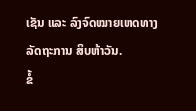ເຊັນ ແລະ ລົງຈົດໝາຍເຫດທາງລັດຖະການ ສິບຫ້າວັນ.
ຂໍ້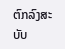ຕົກລົງສະບັບ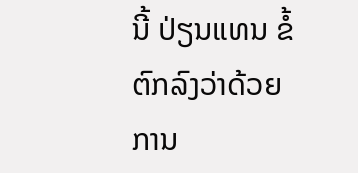ນີ້ ປ່ຽນແທນ ຂໍ້ຕົກລົງວ່າດ້ວຍການ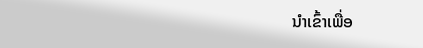ນຳເຂົ້າເພື່ອ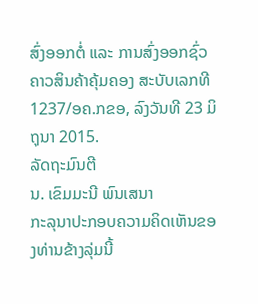ສົ່ງອອກຕໍ່ ແລະ ການສົ່ງອອກຊົ່ວຄາວສິນຄ້າຄຸ້ມຄອງ ສະບັບເລກທີ 1237/ອຄ.ກຂອ, ລົງວັນທີ 23 ມິຖຸນາ 2015.
ລັດຖະມົນຕີ
ນ. ເຂົມມະນີ ພົນເສນາ
ກະລຸນາປະກອບຄວາມຄິດເຫັນຂອງທ່ານຂ້າງລຸ່ມນີ້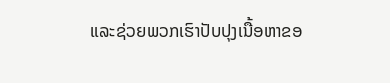ແລະຊ່ວຍພວກເຮົາປັບປຸງເນື້ອຫາຂອ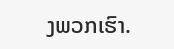ງພວກເຮົາ.